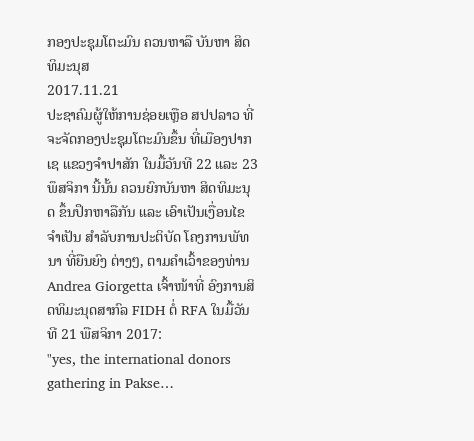ກອງປະຊຸມໂຕະມົນ ຄວນຫາລື ບັນຫາ ສິດທິມະນຸສ
2017.11.21
ປະຊາຄົມຜູ້ໃຫ້ການຊ່ອຍເຫຼືອ ສປປລາວ ທີ່ຈະຈັດກອງປະຊຸມໂຕະມົນຂຶ້ນ ທີ່ເມືອງປາກເຊ ແຂວງຈໍາປາສັກ ໃນມື້ວັນທີ 22 ແລະ 23 ພຶສຈິກາ ນີ້ນັ້ນ ຄວນຍົກບັນຫາ ສິດທິມະນຸດ ຂຶ້ນປຶກຫາລືກັນ ແລະ ເອົາເປັນເງື່ອນໄຂຈໍາເປັນ ສໍາລັບການປະຕິບັດ ໂຄງການພັທນາ ທີ່ຍືນຍົງ ຕ່າງໆ, ຕາມຄໍາເວົ້າຂອງທ່ານ Andrea Giorgetta ເຈົ້າໜ້າທີ່ ອົງການສິດທິມະນຸດສາກົລ FIDH ຕໍ່ RFA ໃນມື້ວັນທີ 21 ພືສຈິກາ 2017:
"yes, the international donors gathering in Pakse…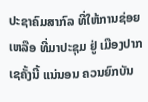ປະຊາຄົມສາກົລ ທີ່ໃຫ້ການຊ່ອຍເຫລືອ ທີ່ມາປະຊຸມ ຢູ່ ເມືອງປາກເຊຄັ້ງນີ້ ແນ່ນອນ ຄວນຍົກບັນ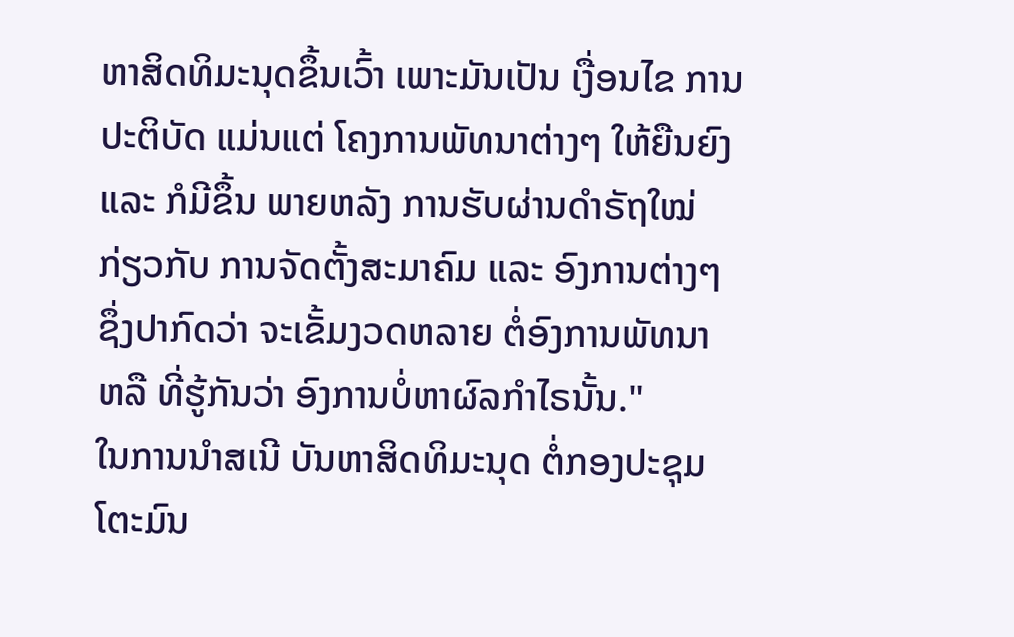ຫາສິດທິມະນຸດຂຶ້ນເວົ້າ ເພາະມັນເປັນ ເງື່ອນໄຂ ການປະຕິບັດ ແມ່ນແຕ່ ໂຄງການພັທນາຕ່າງໆ ໃຫ້ຍືນຍົງ ແລະ ກໍມີຂຶ້ນ ພາຍຫລັງ ການຮັບຜ່ານດໍາຣັຖໃໝ່ ກ່ຽວກັບ ການຈັດຕັ້ງສະມາຄົມ ແລະ ອົງການຕ່າງໆ ຊຶ່ງປາກົດວ່າ ຈະເຂັ້ມງວດຫລາຍ ຕໍ່ອົງການພັທນາ ຫລື ທີ່ຮູ້ກັນວ່າ ອົງການບໍ່ຫາຜົລກໍາໄຣນັ້ນ."
ໃນການນໍາສເນີ ບັນຫາສິດທິມະນຸດ ຕໍ່ກອງປະຊຸມໂຕະມົນ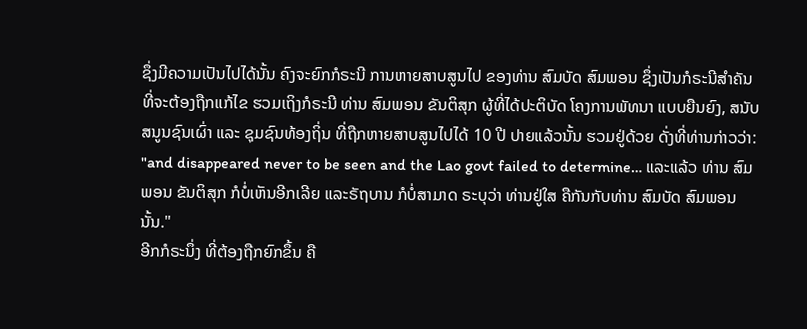ຊຶ່ງມີຄວາມເປັນໄປໄດ້ນັ້ນ ຄົງຈະຍົກກໍຣະນີ ການຫາຍສາບສູນໄປ ຂອງທ່ານ ສົມບັດ ສົມພອນ ຊຶ່ງເປັນກໍຣະນີສໍາຄັນ ທີ່ຈະຕ້ອງຖືກແກ້ໄຂ ຮວມເຖິງກໍຣະນີ ທ່ານ ສົມພອນ ຂັນຕິສຸກ ຜູ້ທີ່ໄດ້ປະຕິບັດ ໂຄງການພັທນາ ແບບຍືນຍົງ, ສນັບສນູນຊົນເຜົ່າ ແລະ ຊຸມຊົນທ້ອງຖິ່ນ ທີ່ຖືກຫາຍສາບສູນໄປໄດ້ 10 ປີ ປາຍແລ້ວນັ້ນ ຮວມຢູ່ດ້ວຍ ດັ່ງທີ່ທ່ານກ່າວວ່າ:
"and disappeared never to be seen and the Lao govt failed to determine… ແລະແລ້ວ ທ່ານ ສົມພອນ ຂັນຕິສຸກ ກໍບໍ່ເຫັນອີກເລີຍ ແລະຣັຖບານ ກໍບໍ່ສາມາດ ຣະບຸວ່າ ທ່ານຢູ່ໃສ ຄືກັນກັບທ່ານ ສົມບັດ ສົມພອນ ນັ້ນ."
ອີກກໍຣະນຶ່ງ ທີ່ຕ້ອງຖືກຍົກຂຶ້ນ ຄື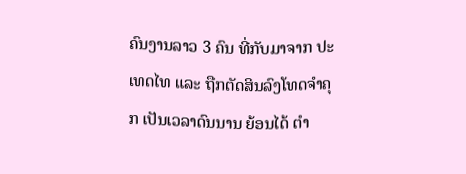ຄົນງານລາວ 3 ຄົນ ທີ່ກັບມາຈາກ ປະເທດໄທ ແລະ ຖືກຕັດສິນລົງໂທດຈໍາຄຸກ ເປັນເວລາດົນນານ ຍ້ອນໄດ້ ຕໍາ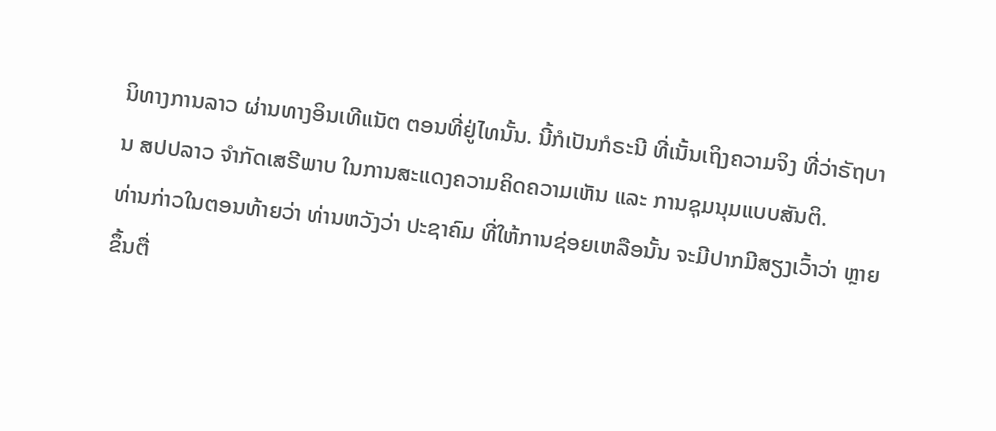ນິທາງການລາວ ຜ່ານທາງອິນເທີແນັຕ ຕອນທີ່ຢູ່ໄທນັ້ນ. ນີ້ກໍເປັນກໍຣະນີ ທີ່ເນັ້ນເຖິງຄວາມຈິງ ທີ່ວ່າຣັຖບານ ສປປລາວ ຈໍາກັດເສຣີພາບ ໃນການສະແດງຄວາມຄິດຄວາມເຫັນ ແລະ ການຊຸມນຸມແບບສັນຕິ.
ທ່ານກ່າວໃນຕອນທ້າຍວ່າ ທ່ານຫວັງວ່າ ປະຊາຄົມ ທີ່ໃຫ້ການຊ່ອຍເຫລືອນັ້ນ ຈະມີປາກມີສຽງເວົ້າວ່າ ຫຼາຍຂຶ້ນຕື່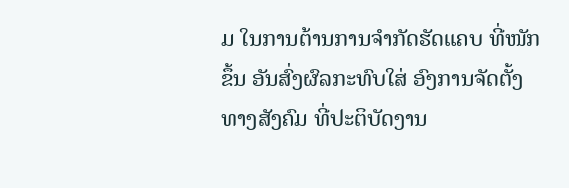ມ ໃນການຕ້ານການຈໍາກັດຮັດແຄບ ທີ່ໜັກຂຶ້ນ ອັນສົ່ງຜົລກະທົບໃສ່ ອົງການຈັດຕັ້ງທາງສັງຄົມ ທີ່ປະຕິບັດງານ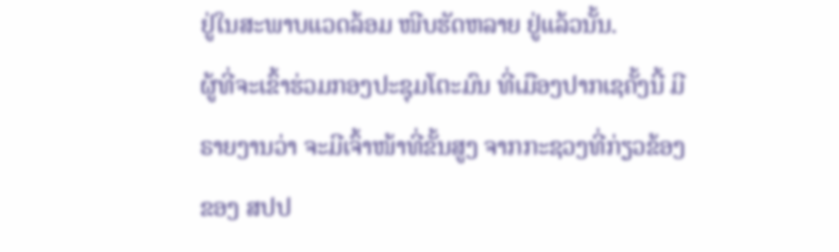ຢູ່ໃນສະພາບແວດລ້ອມ ໜີບຮັດຫລາຍ ຢູ່ແລ້ວນັ້ນ.
ຜູ້ທີ່ຈະເຂົ້າຮ່ວມກອງປະຊຸມໂຕະມົນ ທີ່ເມືອງປາກເຊຄັ້ງນີ້ ມີຣາຍງານວ່າ ຈະມີເຈົ້າໜ້າທີ່ຂັ້ນສູງ ຈາກກະຊວງທີ່ກ່ຽວຂ້ອງຂອງ ສປປ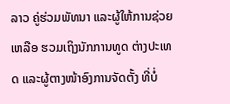ລາວ ຄູ່ຮ່ວມພັທນາ ແລະຜູ້ໃຫ້ການຊ່ວຍເຫລືອ ຮວມເຖິງນັກການທູດ ຕ່າງປະເທດ ແລະຜູ້ຕາງໜ້າອົງການຈັດຕັ້ງ ທີ່ບໍ່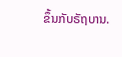ຂຶ້ນກັບຣັຖບານ.